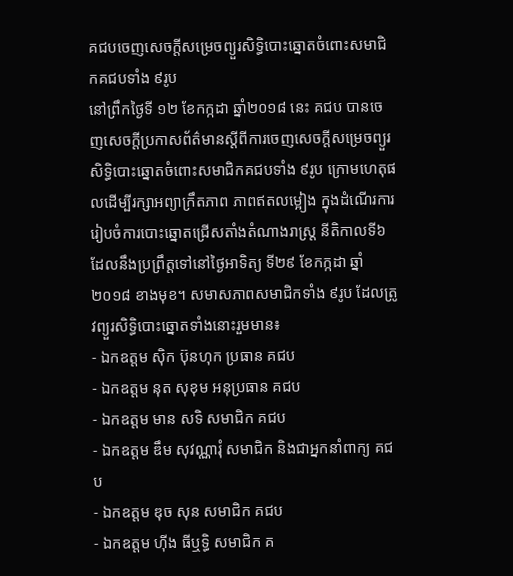គជបចេញសេចក្ដីសម្រេចព្យួរសិទ្ធិបោះឆ្នោតចំពោះសមាជិកគជបទាំង ៩រូប
នៅព្រឹកថ្ងៃទី ១២ ខែកក្កដា ឆ្នាំ២០១៨ នេះ គជប បានចេញសេចក្ដីប្រកាសព័ត៌មានស្ដីពីការចេញសេចក្ដីសម្រេចព្យួរសិទ្ធិបោះឆ្នោតចំពោះសមាជិកគជបទាំង ៩រូប ក្រោមហេតុផលដើម្បីរក្សាអព្យាក្រឹតភាព ភាពឥតលម្អៀង ក្នុងដំណើរការរៀបចំការបោះឆ្នោតជ្រើសតាំងតំណាងរាស្រ្ដ នីតិកាលទី៦ ដែលនឹងប្រព្រឹត្តទៅនៅថ្ងៃអាទិត្យ ទី២៩ ខែកក្កដា ឆ្នាំ២០១៨ ខាងមុខ។ សមាសភាពសមាជិកទាំង ៩រូប ដែលត្រូវព្យួរសិទ្ធិបោះឆ្នោតទាំងនោះរួមមាន៖
- ឯកឧត្តម ស៊ិក ប៊ុនហុក ប្រធាន គជប
- ឯកឧត្តម នុត សុខុម អនុប្រធាន គជប
- ឯកឧត្តម មាន សទិ សមាជិក គជប
- ឯកឧត្តម ឌឹម សុវណ្ណារុំ សមាជិក និងជាអ្នកនាំពាក្យ គជប
- ឯកឧត្តម ឌុច សុន សមាជិក គជប
- ឯកឧត្តម ហ៊ីង ធីឬទ្ធិ សមាជិក គ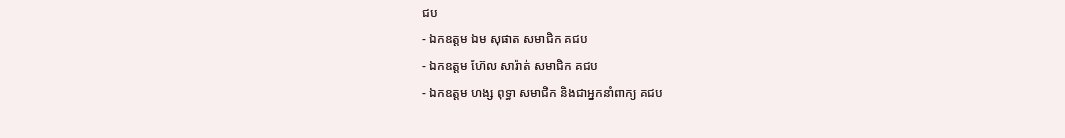ជប
- ឯកឧត្តម ឯម សុផាត សមាជិក គជប
- ឯកឧត្តម ហ៊ែល សារ៉ាត់ សមាជិក គជប
- ឯកឧត្តម ហង្ស ពុទ្ធា សមាជិក និងជាអ្នកនាំពាក្យ គជប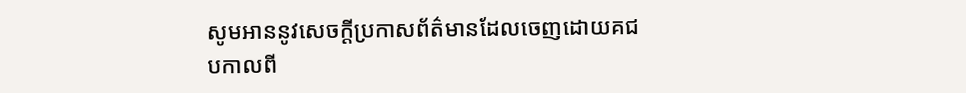សូមអាននូវសេចក្ដីប្រកាសព័ត៌មានដែលចេញដោយគជបកាលពី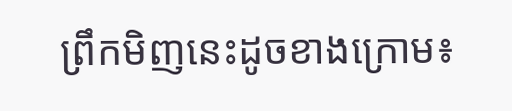ព្រឹកមិញនេះដូចខាងក្រោម៖